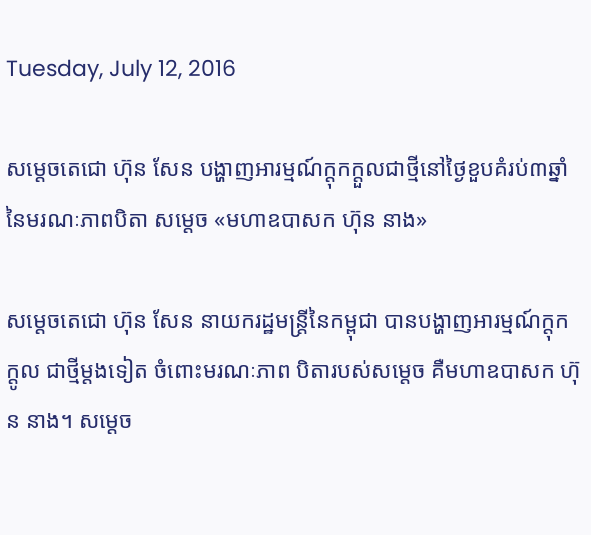Tuesday, July 12, 2016

សម្តេចតេជោ ហ៊ុន សែន បង្ហាញអារម្មណ៍ក្តុកក្តួលជាថ្មីនៅថ្ងៃខួបគំរប់៣ឆ្នាំ នៃមរណៈភាពបិតា សម្តេច «មហាឧបាសក ហ៊ុន នាង»

សម្តេចតេជោ ហ៊ុន សែន នាយករដ្ឋមន្រ្តីនៃកម្ពុជា បានបង្ហាញអារម្មណ៍ក្តុកក្តូល ជាថ្មីម្តងទៀត ចំពោះមរណៈភាព បិតារបស់សម្តេច គឺមហាឧបាសក ហ៊ុន នាង។ សម្តេច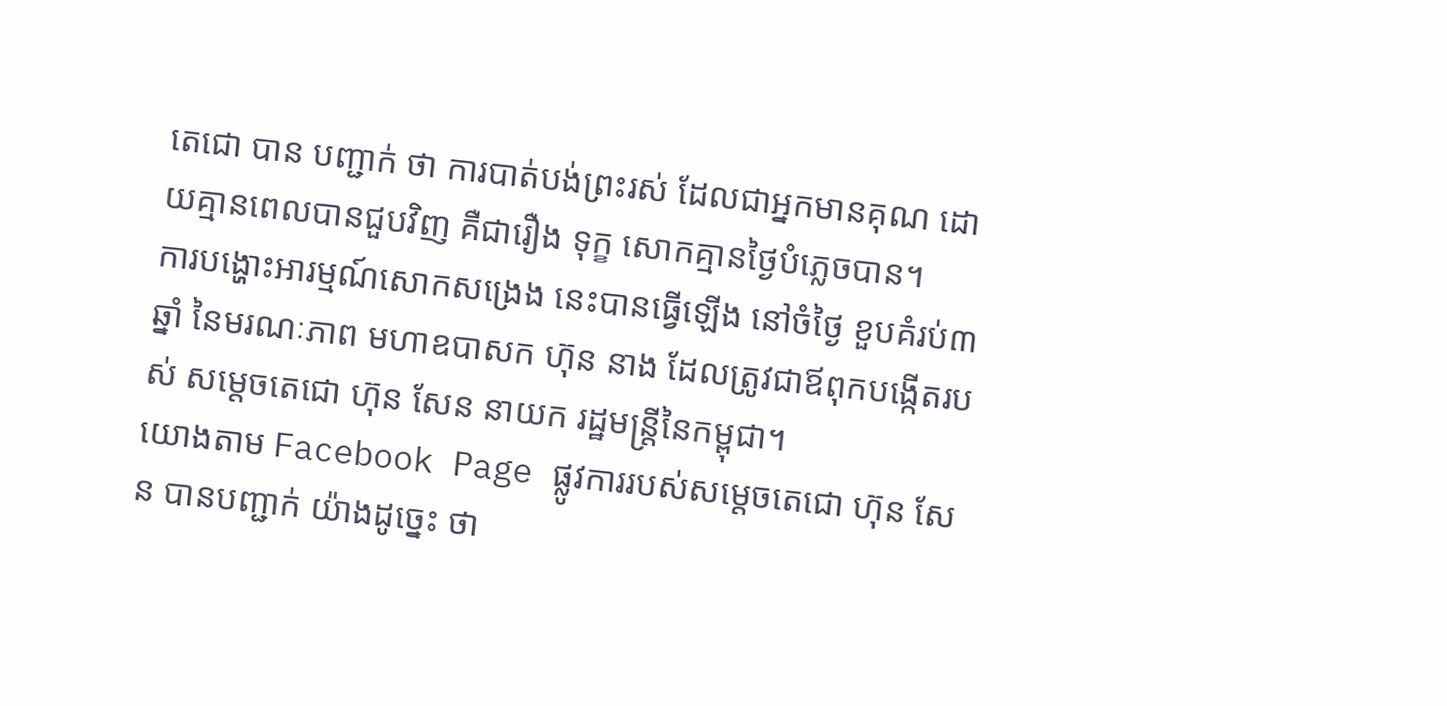តេជោ បាន បញ្ជាក់ ថា ការបាត់បង់ព្រះរស់ ដែលជាអ្នកមានគុណ ដោយគ្មានពេលបានជួបវិញ គឺជារឿង ទុក្ខ សោកគ្មានថ្ងៃបំភ្លេចបាន។
ការបង្ហោះអារម្មណ៍សោកសង្រេង នេះបានធ្វើឡើង នៅចំថ្ងៃ ខួបគំរប់៣ឆ្នាំ នៃមរណៈភាព មហាឧបាសក ហ៊ុន នាង ដែលត្រូវជាឪពុកបង្កើតរបស់ សម្តេចតេជោ ហ៊ុន សែន នាយក រដ្ឋមន្រ្តីនៃកម្ពុជា។
យោងតាម Facebook Page ផ្លូវការរបស់សម្តេចតេជោ ហ៊ុន សែន បានបញ្ជាក់ យ៉ាងដូច្នេះ ថា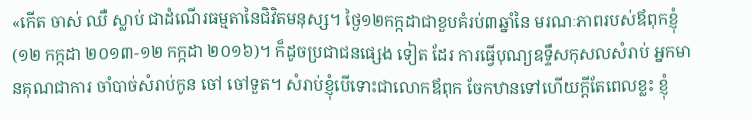«កើត ចាស់ ឈឺ ស្លាប់ ជាដំណើរធម្មតានៃជិវិតមនុស្ស។ ថ្ងៃ១២កក្កដាជាខួបគំរប់៣ឆ្នាំនៃ មរណៈភាពរបស់ឪពុកខ្ញុំ(១២ កក្កដា ២០១៣-១២ កក្កដា ២០១៦)។ ក៏ដូចប្រជាជនផ្សេង ទៀត ដែរ ការធ្វើបុណ្យឧទ្ទឹសកុសលសំរាប់ អ្នកមានគុណជាការ ចាំបាច់សំរាប់កូន ចៅ ចៅទួត។ សំរាប់ខ្ញុំបើទោះជាលោកឪពុក ចែកឋានទៅហើយក្តីតែពេលខ្លះ ខ្ញុំ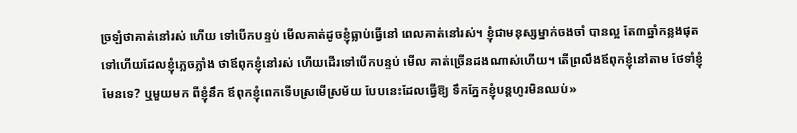ច្រឡំថាគាត់នៅរស់ ហើយ ទៅបើកបន្ទប់ មើលគាត់ដូចខ្ញុំធ្លាប់ធ្វើនៅ ពេលគាត់នៅរស់។ ខ្ញុំជាមនុស្សម្នាក់ចងចាំ បានល្អ តែ៣ឆ្នាំកន្លងផុត ទៅហើយដែលខ្ញុំភ្លេចភ្លាំង ថាឪពុកខ្ញុំនៅរស់ ហើយដើរទៅបើកបន្ទប់ មើល គាត់ច្រើនដងណាស់ហើយ។ តើព្រលឹងឪពុកខ្ញុំនៅតាម ថែទាំខ្ញុំមែនទេ? ឬមួយមក ពីខ្ញុំនឹក ឪពុកខ្ញុំពេកទើបស្រមើស្រម័យ បែបនេះដែលធ្វើឱ្យ ទឹកភ្នែកខ្ញុំបន្តហូរមិនឈប់»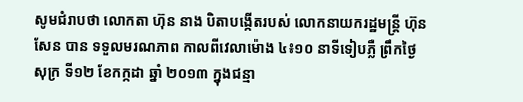សូមជំរាបថា លោកតា ហ៊ុន នាង បិតាបង្កើតរបស់ លោកនាយករដ្ឋមន្ត្រី ហ៊ុន សែន បាន ទទួលមរណភាព កាលពីវេលាម៉ោង ៤៖១០ នាទីទៀបភ្លឺ ព្រឹកថ្ងៃសុក្រ ទី១២ ខែកក្កដា ឆ្នាំ ២០១៣ ក្នុងជន្មា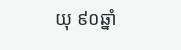យុ ៩០ឆ្នាំ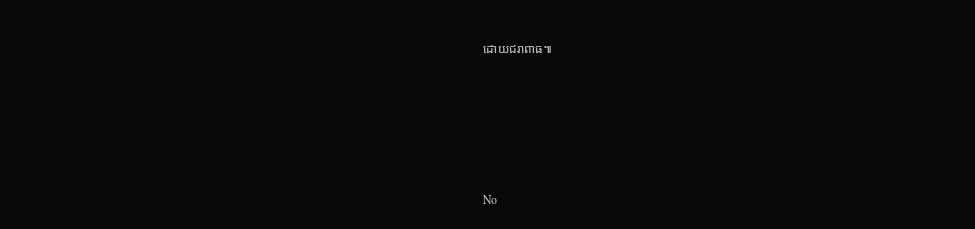ដោយជរាពាធ៕






No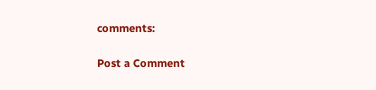comments:

Post a Comment